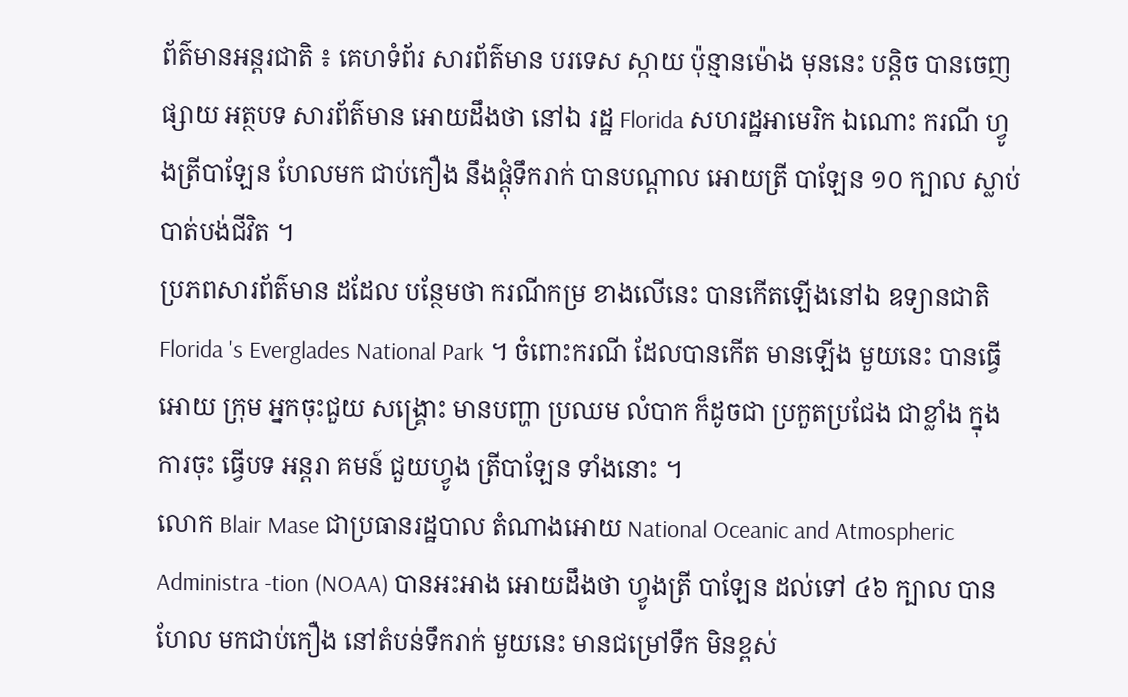ព័ត៌មានអន្តរជាតិ ៖ គេហទំព័រ សារព័ត៌មាន បរទេស ស្កាយ ប៉ុន្មានម៉ោង មុននេះ បន្តិច បានចេញផ្សាយ អត្ថបទ សារព័ត៌មាន អោយដឹងថា នៅឯ រដ្ឋ Florida សហរដ្ឋអាមេរិក ឯណោះ ករណី ហ្វូងត្រីបាឡែន ហែលមក ជាប់កឿង នឹងផ្តុំទឹករាក់ បានបណ្តាល អោយត្រី បាឡែន ១០ ក្បាល ស្លាប់បាត់បង់ជីវិត ។
ប្រភពសារព័ត៌មាន ដដែល បន្ថែមថា ករណីកម្រ ខាងលើនេះ បានកើតឡើងនៅឯ ឧទ្យានជាតិ Florida 's Everglades National Park ។ ចំពោះករណី ដែលបានកើត មានឡើង មួយនេះ បានធ្វើអោយ ក្រុម អ្នកចុះជួយ សង្គ្រោះ មានបញ្ហា ប្រឈម លំបាក ក៏ដូចជា ប្រកួតប្រជែង ជាខ្លាំង ក្នុងការចុះ ធ្វើបទ អន្តរា គមន៍ ជួយហ្វូង ត្រីបាឡែន ទាំងនោះ ។
លោក Blair Mase ជាប្រធានរដ្ឋបាល តំណាងអោយ National Oceanic and Atmospheric Administra -tion (NOAA) បានអះអាង អោយដឹងថា ហ្វូងត្រី បាឡែន ដល់ទៅ ៤៦ ក្បាល បានហែល មកជាប់កឿង នៅតំបន់ទឹករាក់ មួយនេះ មានជម្រៅទឹក មិនខ្ពស់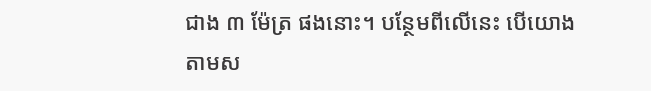ជាង ៣ ម៉ែត្រ ផងនោះ។ បន្ថែមពីលើនេះ បើយោង តាមស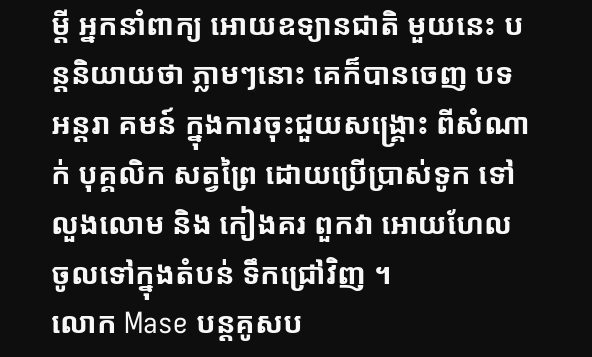ម្តី អ្នកនាំពាក្យ អោយឧទ្យានជាតិ មួយនេះ បន្តនិយាយថា ភ្លាមៗនោះ គេក៏បានចេញ បទអន្តរា គមន៍ ក្នុងការចុះជួយសង្គ្រោះ ពីសំណាក់ បុគ្គលិក សត្វព្រៃ ដោយប្រើប្រាស់ទូក ទៅលួងលោម និង កៀងគរ ពួកវា អោយហែល ចូលទៅក្នុងតំបន់ ទឹកជ្រៅវិញ ។
លោក Mase បន្តគូសប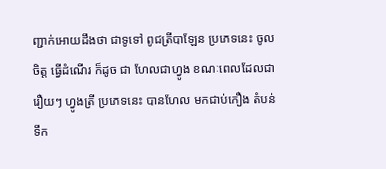ញ្ជាក់អោយដឹងថា ជាទូទៅ ពូជត្រីបាឡែន ប្រភេទនេះ ចូលចិត្ត ធ្វើដំណើរ ក៏ដូច ជា ហែលជាហ្វូង ខណៈពេលដែលជារឿយៗ ហ្វូងត្រី ប្រភេទនេះ បានហែល មកជាប់កឿង តំបន់ទឹក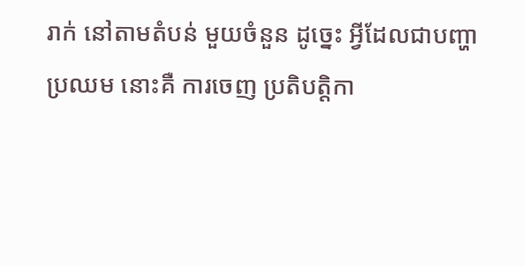រាក់ នៅតាមតំបន់ មួយចំនួន ដូច្នេះ អ្វីដែលជាបញ្ហាប្រឈម នោះគឺ ការចេញ ប្រតិបត្តិកា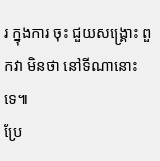រ ក្នុងការ ចុះ ជួយសង្គ្រោះ ពួកវា មិនថា នៅទីណានោះទេ៕
ប្រែ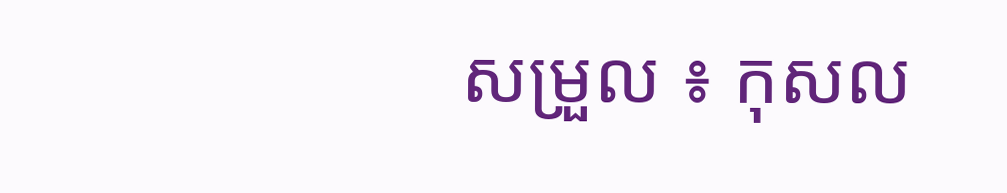សម្រួល ៖ កុសល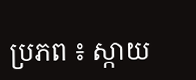ប្រភព ៖ ស្កាយ